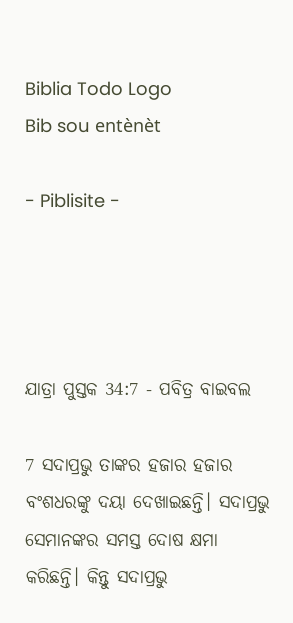Biblia Todo Logo
Bib sou entènèt

- Piblisite -




ଯାତ୍ରା ପୁସ୍ତକ 34:7 - ପବିତ୍ର ବାଇବଲ

7 ସଦାପ୍ରଭୁ ତାଙ୍କର ହଜାର ହଜାର ବଂଶଧରଙ୍କୁ ଦୟା ଦେଖାଇଛନ୍ତି। ସଦାପ୍ରଭୁ ସେମାନଙ୍କର ସମସ୍ତ ଦୋଷ କ୍ଷମା କରିଛନ୍ତି। କିନ୍ତୁ ସଦାପ୍ରଭୁ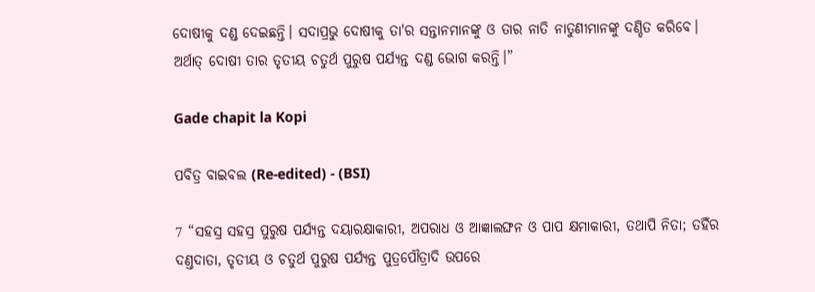ଦୋଷୀକୁ ଦଣ୍ଡ ଦେଇଛନ୍ତି। ସଦାପ୍ରଭୁ ଦୋଷୀକୁ ତା'ର ସନ୍ତାନମାନଙ୍କୁ ଓ ତାର ନାତି ନାତୁଣୀମାନଙ୍କୁ ଦଣ୍ଡିତ କରିବେ। ଅର୍ଥାତ୍ ଦୋଷୀ ତାର ତୃତୀୟ ଚତୁର୍ଥ ପୁରୁଷ ପର୍ଯ୍ୟନ୍ତ ଦଣ୍ଡ ଭୋଗ କରନ୍ତି।”

Gade chapit la Kopi

ପବିତ୍ର ବାଇବଲ (Re-edited) - (BSI)

7 “ସହସ୍ର ସହସ୍ର ପୁରୁଷ ପର୍ଯ୍ୟନ୍ତ ଦୟାରକ୍ଷାକାରୀ, ଅପରାଧ ଓ ଆଜ୍ଞାଲଙ୍ଘନ ଓ ପାପ କ୍ଷମାକାରୀ, ତଥାପି ନିତା; ତହିଁର ଦଣ୍ତଦାତା, ତୃତୀୟ ଓ ଚତୁର୍ଥ ପୁରୁଷ ପର୍ଯ୍ୟନ୍ତ ପୁତ୍ରପୌତ୍ରାଦି ଉପରେ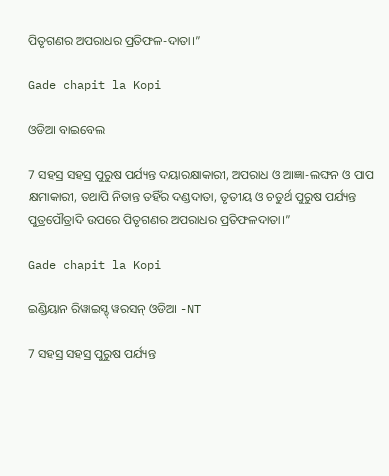ପିତୃଗଣର ଅପରାଧର ପ୍ରତିଫଳ-ଦାତା।”

Gade chapit la Kopi

ଓଡିଆ ବାଇବେଲ

7 ସହସ୍ର ସହସ୍ର ପୁରୁଷ ପର୍ଯ୍ୟନ୍ତ ଦୟାରକ୍ଷାକାରୀ, ଅପରାଧ ଓ ଆଜ୍ଞା-ଲଙ୍ଘନ ଓ ପାପ କ୍ଷମାକାରୀ, ତଥାପି ନିତାନ୍ତ ତହିଁର ଦଣ୍ଡଦାତା, ତୃତୀୟ ଓ ଚତୁର୍ଥ ପୁରୁଷ ପର୍ଯ୍ୟନ୍ତ ପୁତ୍ରପୌତ୍ରାଦି ଉପରେ ପିତୃଗଣର ଅପରାଧର ପ୍ରତିଫଳଦାତା।”

Gade chapit la Kopi

ଇଣ୍ଡିୟାନ ରିୱାଇସ୍ଡ୍ ୱରସନ୍ ଓଡିଆ -NT

7 ସହସ୍ର ସହସ୍ର ପୁରୁଷ ପର୍ଯ୍ୟନ୍ତ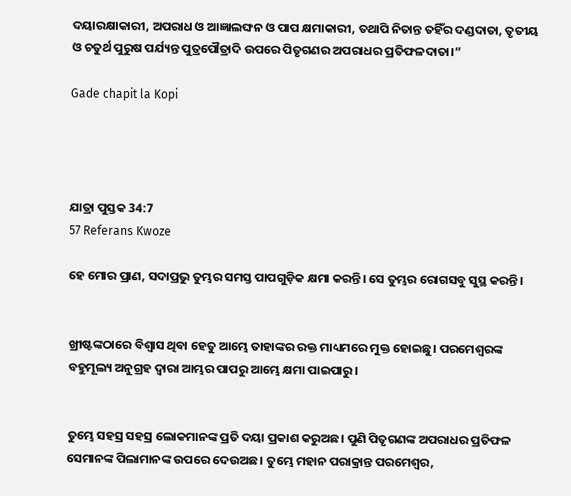ଦୟାରକ୍ଷାକାରୀ, ଅପରାଧ ଓ ଆଜ୍ଞାଲଙ୍ଘନ ଓ ପାପ କ୍ଷମାକାରୀ, ତଥାପି ନିତାନ୍ତ ତହିଁର ଦଣ୍ଡଦାତା, ତୃତୀୟ ଓ ଚତୁର୍ଥ ପୁରୁଷ ପର୍ଯ୍ୟନ୍ତ ପୁତ୍ରପୌତ୍ରାଦି ଉପରେ ପିତୃଗଣର ଅପରାଧର ପ୍ରତିଫଳଦାତା।”

Gade chapit la Kopi




ଯାତ୍ରା ପୁସ୍ତକ 34:7
57 Referans Kwoze

ହେ ମୋର ପ୍ରାଣ, ସଦାପ୍ରଭୁ ତୁମ୍ଭର ସମସ୍ତ ପାପଗୁଡ଼ିକ କ୍ଷମା କରନ୍ତି। ସେ ତୁମ୍ଭର ରୋଗସବୁ ସୁସ୍ଥ କରନ୍ତି।


ଖ୍ରୀଷ୍ଟଙ୍କଠାରେ ବିଶ୍ୱାସ ଥିବା ହେତୁ ଆମ୍ଭେ ତାହାଙ୍କର ରକ୍ତ ମାଧ୍ୟମରେ ମୁକ୍ତ ହୋଇଛୁ। ପରମେଶ୍ୱରଙ୍କ ବହୁମୂଲ୍ୟ ଅନୁଗ୍ରହ ଦ୍ୱାରା ଆମ୍ଭର ପାପରୁ ଆମ୍ଭେ କ୍ଷମା ପାଇପାରୁ।


ତୁମ୍ଭେ ସହସ୍ର ସହସ୍ର ଲୋକମାନଙ୍କ ପ୍ରତି ଦୟା ପ୍ରକାଶ କରୁଅଛ। ପୁଣି ପିତୃଗଣଙ୍କ ଅପରାଧର ପ୍ରତିଫଳ ସେମାନଙ୍କ ପିଲାମାନଙ୍କ ଉପରେ ଦେଉଅଛ। ତୁମ୍ଭେ ମହାନ ପରାକ୍ରାନ୍ତ ପରମେଶ୍ୱର,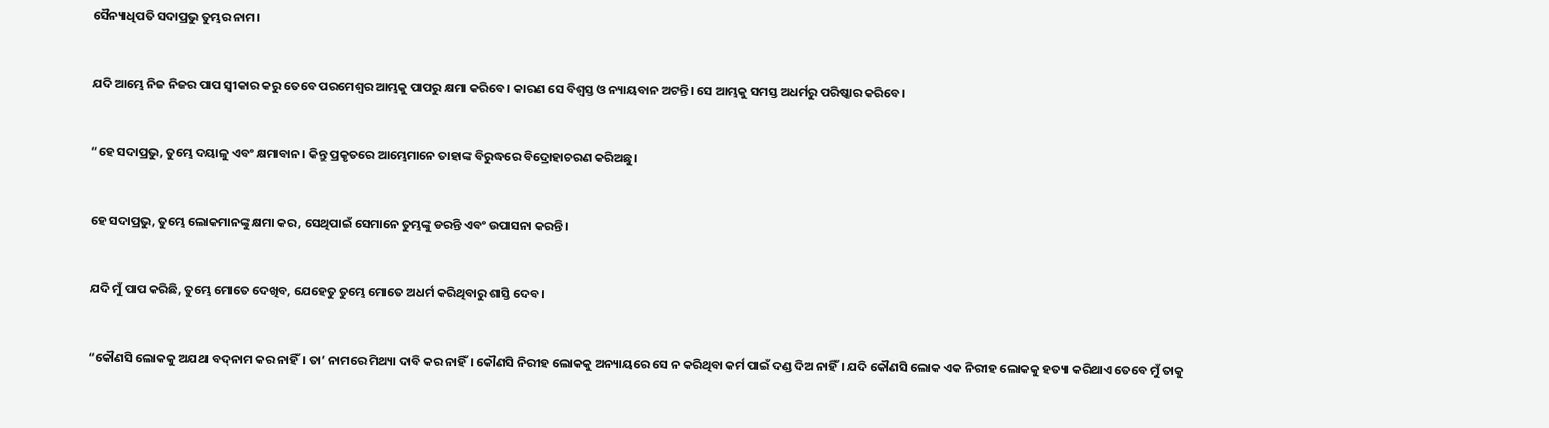ସୈନ୍ୟାଧିପତି ସଦାପ୍ରଭୁ ତୁମ୍ଭର ନାମ।


ଯଦି ଆମ୍ଭେ ନିଜ ନିଜର ପାପ ସ୍ୱୀକାର କରୁ ତେବେ ପରମେଶ୍ୱର ଆମ୍ଭକୁ ପାପରୁ କ୍ଷମା କରିବେ। କାରଣ ସେ ବିଶ୍ୱସ୍ତ ଓ ନ୍ୟାୟବାନ ଅଟନ୍ତି। ସେ ଆମ୍ଭକୁ ସମସ୍ତ ଅଧର୍ମରୁ ପରିଷ୍କାର କରିବେ।


“ହେ ସଦାପ୍ରଭୁ, ତୁମ୍ଭେ ଦୟାଳୁ ଏବଂ କ୍ଷମାବାନ। କିନ୍ତୁ ପ୍ରକୃତରେ ଆମ୍ଭେମାନେ ତାହାଙ୍କ ବିରୁଦ୍ଧରେ ବିଦ୍ରୋହାଚରଣ କରିଅଛୁ।


ହେ ସଦାପ୍ରଭୁ, ତୁମ୍ଭେ ଲୋକମାନଙ୍କୁ କ୍ଷମା କର, ସେଥିପାଇଁ ସେମାନେ ତୁମ୍ଭଙ୍କୁ ଡରନ୍ତି ଏବଂ ଉପାସନା କରନ୍ତି।


ଯଦି ମୁଁ ପାପ କରିଛି, ତୁମ୍ଭେ ମୋତେ ଦେଖିବ, ଯେହେତୁ ତୁମ୍ଭେ ମୋତେ ଅଧର୍ମ କରିଥିବାରୁ ଶାସ୍ତି ଦେବ।


“କୌଣସି ଲୋକକୁ ଅଯଥା ବ‌ଦ୍‌ନାମ କର ନାହିଁ। ତା’ ନାମରେ ମିଥ୍ୟା ଦାବି କର ନାହିଁ। କୌଣସି ନିରୀହ ଲୋକକୁ ଅନ୍ୟାୟରେ ସେ ନ କରିଥିବା କର୍ମ ପାଇଁ ଦଣ୍ଡ ଦିଅ ନାହିଁ। ଯଦି କୌଣସି ଲୋକ ଏକ ନିରୀହ ଲୋକକୁ ହତ୍ୟା କରିଥାଏ ତେବେ ମୁଁ ତାକୁ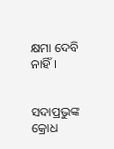କ୍ଷମା ଦେବି ନାହିଁ।


ସଦାପ୍ରଭୁଙ୍କ କ୍ରୋଧ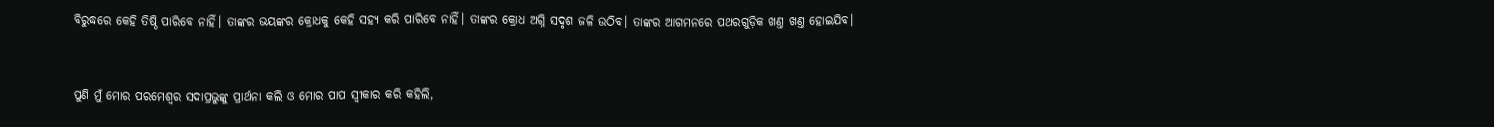ବିରୁଦ୍ଧରେ କେହି ତିଷ୍ଠି ପାରିବେ ନାହିଁ। ତାଙ୍କର ଭୟଙ୍କର କ୍ରୋଧକୁ କେହି ସହ୍ୟ କରି ପାରିବେ ନାହିଁ। ତାଙ୍କର କ୍ରୋଧ ଅଗ୍ନି ସଦୃଶ ଜଳି ଉଠିବ। ତାଙ୍କର ଆଗମନରେ ପଥରଗୁଡ଼ିକ ଖଣ୍ତ ଖଣ୍ତ ହୋଇଯିବ।


ପୁଣି ମୁଁ ମୋର ପରମେଶ୍ୱର ସଦାପ୍ରଭୁଙ୍କୁ ପ୍ରାର୍ଥନା କଲି ଓ ମୋର ପାପ ସ୍ୱୀକାର କରି କହିଲି,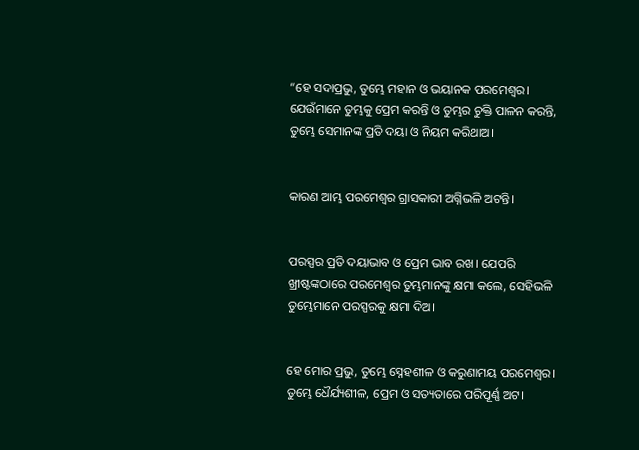“ହେ ସଦାପ୍ରଭୁ, ତୁମ୍ଭେ ମହାନ ଓ ଭୟାନକ ପରମେଶ୍ୱର। ଯେଉଁମାନେ ତୁମ୍ଭକୁ ପ୍ରେମ କରନ୍ତି ଓ ତୁମ୍ଭର ଚୁକ୍ତି ପାଳନ କରନ୍ତି, ତୁମ୍ଭେ ସେମାନଙ୍କ ପ୍ରତି ଦୟା ଓ ନିୟମ କରିଥାଅ।


କାରଣ ଆମ୍ଭ ପରମେଶ୍ୱର ଗ୍ରାସକାରୀ ଅଗ୍ନିଭଳି ଅଟନ୍ତି।


ପରସ୍ପର ପ୍ରତି ଦୟାଭାବ ଓ ପ୍ରେମ ଭାବ ରଖ। ଯେପରି ଖ୍ରୀଷ୍ଟଙ୍କଠାରେ ପରମେଶ୍ୱର ତୁମ୍ଭମାନଙ୍କୁ କ୍ଷମା କଲେ, ସେହିଭଳି ତୁମ୍ଭେମାନେ ପରସ୍ପରକୁ କ୍ଷମା ଦିଅ।


ହେ ମୋର ପ୍ରଭୁ, ତୁମ୍ଭେ ସ୍ନେହଶୀଳ ଓ କରୁଣାମୟ ପରମେଶ୍ୱର। ତୁମ୍ଭେ ଧୈର୍ଯ୍ୟଶୀଳ, ପ୍ରେମ ଓ ସତ୍ୟତାରେ ପରିପୂର୍ଣ୍ଣ ଅଟ।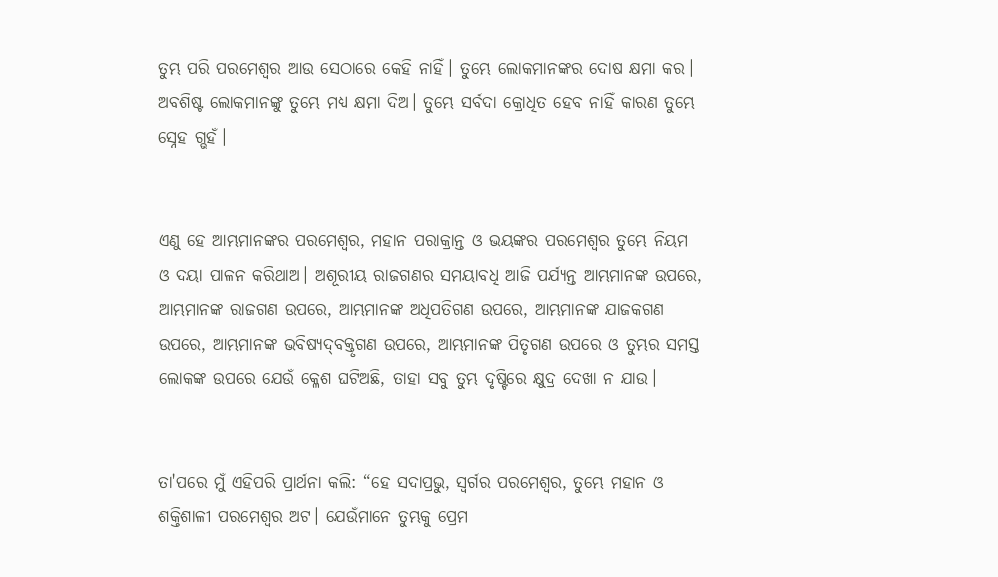ତୁମ୍ଭ ପରି ପରମେଶ୍ୱର ଆଉ ସେଠାରେ କେହି ନାହିଁ। ତୁମ୍ଭେ ଲୋକମାନଙ୍କର ଦୋଷ କ୍ଷମା କର। ଅବଶିଷ୍ଟ ଲୋକମାନଙ୍କୁ ତୁମ୍ଭେ ମଧ୍ୟ କ୍ଷମା ଦିଅ। ତୁମ୍ଭେ ସର୍ବଦା କ୍ରୋଧିତ ହେବ ନାହିଁ କାରଣ ତୁମ୍ଭେ ସ୍ନେହ ଗ୍ଭହଁ।


ଏଣୁ ହେ ଆମ୍ଭମାନଙ୍କର ପରମେଶ୍ୱର, ମହାନ ପରାକ୍ରାନ୍ତ ଓ ଭୟଙ୍କର ପରମେଶ୍ୱର ତୁମ୍ଭେ ନିୟମ ଓ ଦୟା ପାଳନ କରିଥାଅ। ଅଶୂରୀୟ ରାଜଗଣର ସମୟାବଧି ଆଜି ପର୍ଯ୍ୟନ୍ତ ଆମ୍ଭମାନଙ୍କ ଉପରେ, ଆମ୍ଭମାନଙ୍କ ରାଜଗଣ ଉପରେ, ଆମ୍ଭମାନଙ୍କ ଅଧିପତିଗଣ ଉପରେ, ଆମ୍ଭମାନଙ୍କ ଯାଜକଗଣ ଉପରେ, ଆମ୍ଭମାନଙ୍କ ଭବିଷ୍ୟ‌ଦ୍‌ବକ୍ତୃଗଣ ଉପରେ, ଆମ୍ଭମାନଙ୍କ ପିତୃଗଣ ଉପରେ ଓ ତୁମ୍ଭର ସମସ୍ତ ଲୋକଙ୍କ ଉପରେ ଯେଉଁ କ୍ଳେଶ ଘଟିଅଛି, ତାହା ସବୁ ତୁମ୍ଭ ଦୃଷ୍ଟିରେ କ୍ଷୁଦ୍ର ଦେଖା ନ ଯାଉ।


ତା'ପରେ ମୁଁ ଏହିପରି ପ୍ରାର୍ଥନା କଲି: “ହେ ସଦାପ୍ରଭୁ, ସ୍ୱର୍ଗର ପରମେଶ୍ୱର, ତୁମ୍ଭେ ମହାନ ଓ ଶକ୍ତିଶାଳୀ ପରମେଶ୍ୱର ଅଟ। ଯେଉଁମାନେ ତୁମ୍ଭକୁ ପ୍ରେମ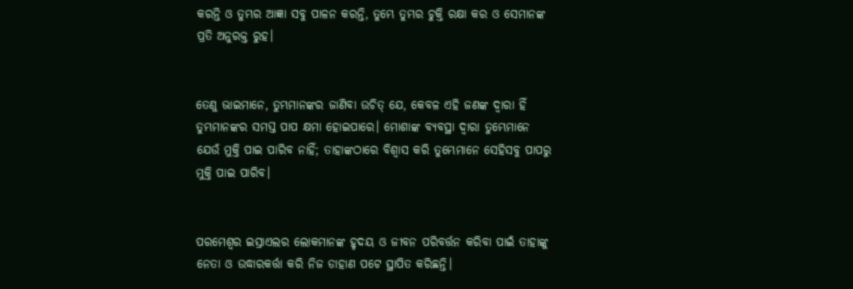କରନ୍ତି ଓ ତୁମ୍ଭର ଆଜ୍ଞା ସବୁ ପାଳନ କରନ୍ତି, ତୁମ୍ଭେ ତୁମ୍ଭର ଚୁକ୍ତି ରକ୍ଷା କର ଓ ସେମାନଙ୍କ ପ୍ରତି ଅନୁରକ୍ତ ରୁହ।


ତେଣୁ ଭାଇମାନେ, ତୁମ୍ଭମାନଙ୍କର ଜାଣିବା ଉଚିତ୍ ଯେ, କେବଳ ଏହି ଜଣଙ୍କ ଦ୍ୱାରା ହିଁ ତୁମ୍ଭମାନଙ୍କର ସମସ୍ତ ପାପ କ୍ଷମା ହୋଇପାରେ। ମୋଶାଙ୍କ ବ୍ୟବସ୍ଥା ଦ୍ୱାରା ତୁମ୍ଭେମାନେ ଯେଉଁ ମୁକ୍ତି ପାଇ ପାରିବ ନାହିଁ; ତାହାଙ୍କଠାରେ ବିଶ୍ୱାସ କରି ତୁମ୍ଭେମାନେ ସେହିସବୁ ପାପରୁ ମୁକ୍ତି ପାଇ ପାରିବ।


ପରମେଶ୍ୱର ଇସ୍ରାଏଲର ଲୋକମାନଙ୍କ ହୃଦୟ ଓ ଜୀବନ ପରିବର୍ତ୍ତନ କରିବା ପାଇଁ ତାହାଙ୍କୁ ନେତା ଓ ଉଦ୍ଧାରକର୍ତ୍ତା କରି ନିଜ ଡାହାଣ ପଟେ ସ୍ଥାପିତ କରିଛନ୍ତି।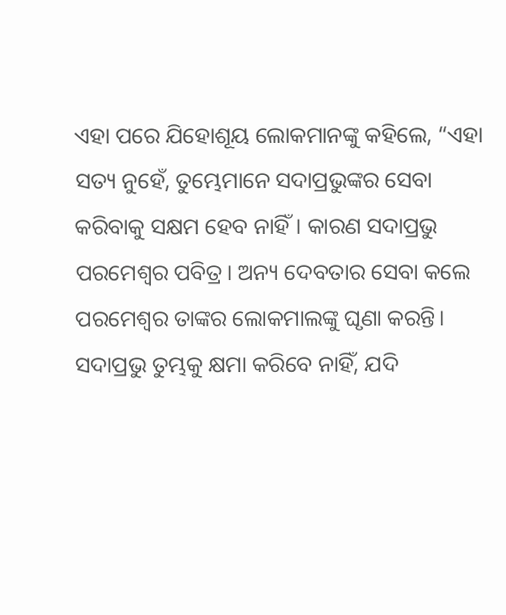ଏହା ପରେ ଯିହୋଶୂୟ ଲୋକମାନଙ୍କୁ କହିଲେ, “ଏହା ସତ୍ୟ ନୁହେଁ, ତୁମ୍ଭେମାନେ ସଦାପ୍ରଭୁଙ୍କର ସେବା କରିବାକୁ ସକ୍ଷମ ହେବ ନାହିଁ। କାରଣ ସଦାପ୍ରଭୁ ପରମେଶ୍ୱର ପବିତ୍ର। ଅନ୍ୟ ଦେବତାର ସେବା କଲେ ପରମେଶ୍ୱର ତାଙ୍କର ଲୋକମାଲଙ୍କୁ ଘୃଣା କରନ୍ତି। ସଦାପ୍ରଭୁ ତୁମ୍ଭକୁ କ୍ଷମା କରିବେ ନାହିଁ, ଯଦି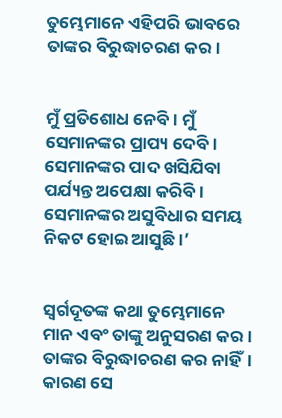ତୁମ୍ଭେମାନେ ଏହିପରି ଭାବରେ ତାଙ୍କର ବିରୁଦ୍ଧାଚରଣ କର।


ମୁଁ ପ୍ରତିଶୋଧ ନେବି। ମୁଁ ସେମାନଙ୍କର ପ୍ରାପ୍ୟ ଦେବି। ସେମାନଙ୍କର ପାଦ ଖସିଯିବା ପର୍ଯ୍ୟନ୍ତ ଅପେକ୍ଷା କରିବି। ସେମାନଙ୍କର ଅସୁବିଧାର ସମୟ ନିକଟ ହୋଇ ଆସୁଛି।’


ସ୍ୱର୍ଗଦୂତଙ୍କ କଥା ତୁମ୍ଭେମାନେ ମାନ ଏବଂ ତାଙ୍କୁ ଅନୁସରଣ କର। ତାଙ୍କର ବିରୁଦ୍ଧାଚରଣ କର ନାହିଁ। କାରଣ ସେ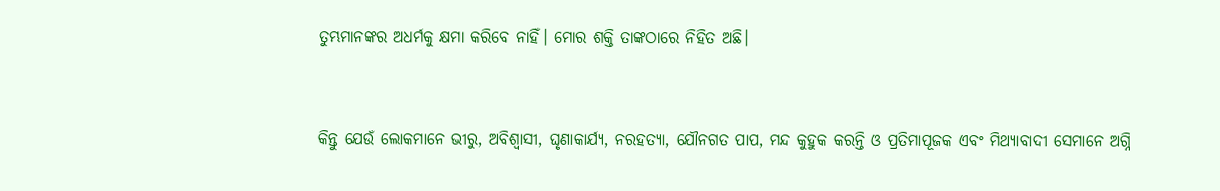ତୁମ୍ଭମାନଙ୍କର ଅଧର୍ମକୁ କ୍ଷମା କରିବେ ନାହିଁ। ମୋର ଶକ୍ତି ତାଙ୍କଠାରେ ନିହିତ ଅଛି।


କିନ୍ତୁ ଯେଉଁ ଲୋକମାନେ ଭୀରୁ, ଅବିଶ୍ୱାସୀ, ଘୃଣାକାର୍ଯ୍ୟ, ନରହତ୍ୟା, ଯୌନଗତ ପାପ, ମନ୍ଦ କୁହୁକ କରନ୍ତି ଓ ପ୍ରତିମାପୂଜକ ଏବଂ ମିଥ୍ୟାବାଦୀ ସେମାନେ ଅଗ୍ନି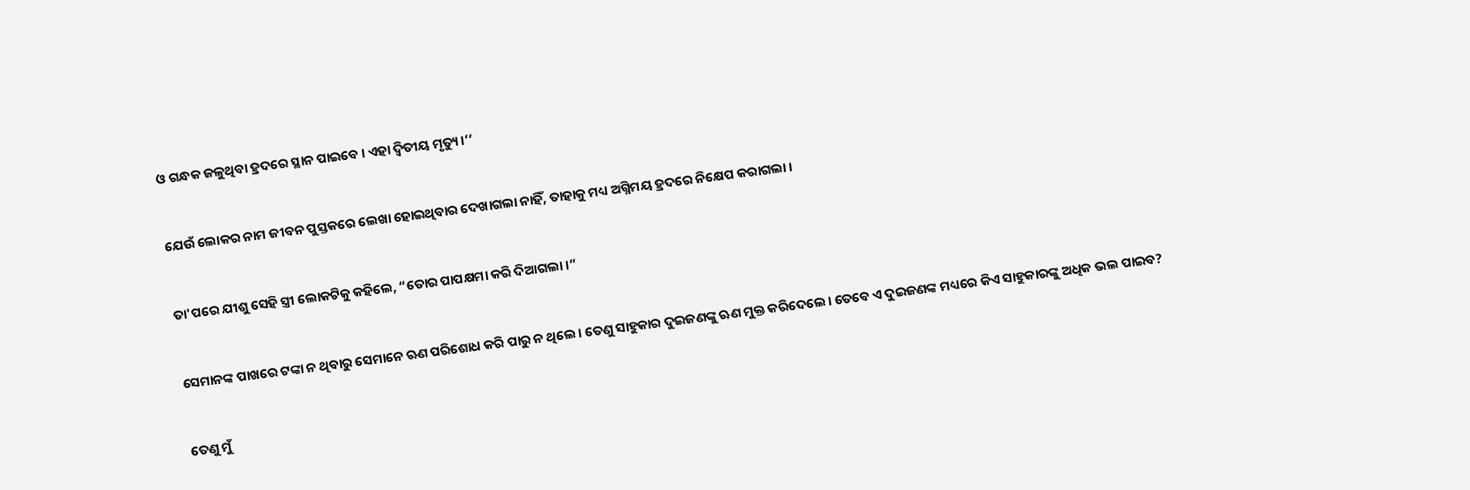ଓ ଗନ୍ଧକ ଜଳୁଥିବା ହ୍ରଦରେ ସ୍ଥାନ ପାଇବେ। ଏହା ଦ୍ୱିତୀୟ ମୃତ୍ୟୁ।’’


ଯେଉଁ ଲୋକର ନାମ ଜୀବନ ପୁସ୍ତକରେ ଲେଖା ହୋଇଥିବାର ଦେଖାଗଲା ନାହିଁ, ତାହାକୁ ମଧ୍ୟ ଅଗ୍ନିମୟ ହ୍ରଦରେ ନିକ୍ଷେପ କରାଗଲା।


ତା'ପରେ ଯୀଶୁ ସେହି ସ୍ତ୍ରୀ ଲୋକଟିକୁ କହିଲେ, “ତୋର ପାପକ୍ଷମା କରି ଦିଆଗଲା।”


ସେମାନଙ୍କ ପାଖରେ ଟଙ୍କା ନ ଥିବାରୁ ସେମାନେ ଋଣ ପରିଶୋଧ କରି ପାରୁ ନ ଥିଲେ। ତେଣୁ ସାହୁକାର ଦୁଇଜଣଙ୍କୁ ଋଣ ମୁକ୍ତ କରିଦେଲେ। ତେବେ ଏ ଦୁଇଜଣଙ୍କ ମଧ୍ୟରେ କିଏ ସାହୁକାରଙ୍କୁ ଅଧିକ ଭଲ ପାଇବ?


ତେଣୁ ମୁଁ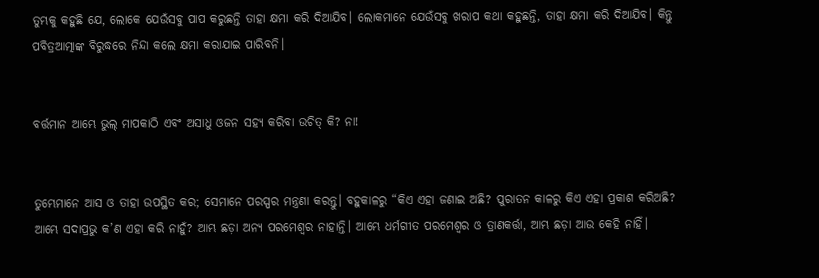ତୁମ୍ଭକୁ କହୁଛି ଯେ, ଲୋକେ ଯେଉଁସବୁ ପାପ କରୁଛନ୍ତି ତାହା କ୍ଷମା କରି ଦିଆଯିବ। ଲୋକମାନେ ଯେଉଁସବୁ ଖରାପ କଥା କହୁଛନ୍ତି, ତାହା କ୍ଷମା କରି ଦିଆଯିବ। କିନ୍ତୁ ପବିତ୍ରଆତ୍ମାଙ୍କ ବିରୁଦ୍ଧରେ ନିନ୍ଦା କଲେ କ୍ଷମା କରାଯାଇ ପାରିବନି।


ବର୍ତ୍ତମାନ ଆମ୍ଭେ ଭୁଲ୍ ମାପକାଠି ଏବଂ ଅସାଧୁ ଓଜନ ସହ୍ୟ କରିବା ଉଚିତ୍ କି? ନା!


ତୁମ୍ଭେମାନେ ଆସ ଓ ତାହା ଉପସ୍ଥିତ କର; ସେମାନେ ପରସ୍ପର ମନ୍ତ୍ରଣା କରନ୍ତୁ। ବହୁକାଳରୁ “କିଏ ଏହା ଜଣାଇ ଅଛି? ପୁରାତନ କାଳରୁ କିଏ ଏହା ପ୍ରକାଶ କରିଅଛି? ଆମ୍ଭେ ସଦାପ୍ରଭୁ କ’ଣ ଏହା କରି ନାହୁଁ? ଆମ୍ଭ ଛଡ଼ା ଅନ୍ୟ ପରମେଶ୍ୱର ନାହାନ୍ତି। ଆମ୍ଭେ ଧର୍ମଗୀତ ପରମେଶ୍ୱର ଓ ତ୍ରାଣକର୍ତ୍ତା, ଆମ୍ଭ ଛଡ଼ା ଆଉ କେହି ନାହିଁ।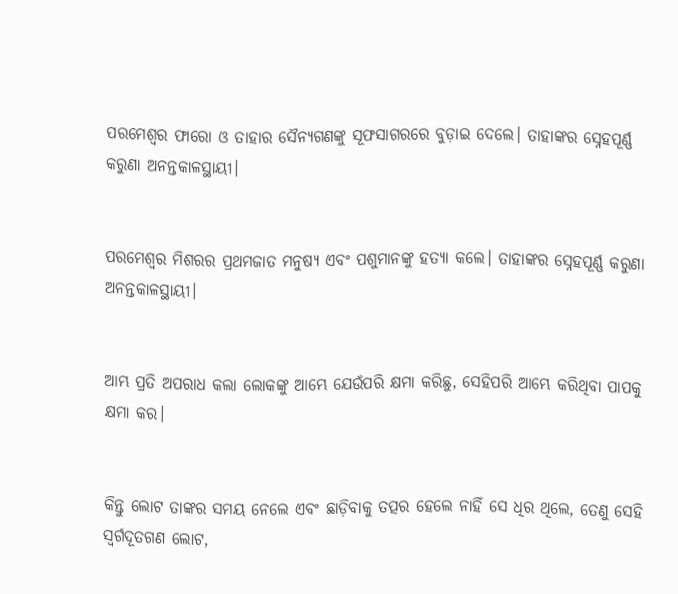ପରମେଶ୍ୱର ଫାରୋ ଓ ତାହାର ସୈନ୍ୟଗଣଙ୍କୁ ସୂଫସାଗରରେ ବୁଡ଼ାଇ ଦେଲେ। ତାହାଙ୍କର ସ୍ନେହପୂର୍ଣ୍ଣ କରୁଣା ଅନନ୍ତକାଳସ୍ଥାୟୀ।


ପରମେଶ୍ୱର ମିଶରର ପ୍ରଥମଜାତ ମନୁଷ୍ୟ ଏବଂ ପଶୁମାନଙ୍କୁ ହତ୍ୟା କଲେ। ତାହାଙ୍କର ସ୍ନେହପୂର୍ଣ୍ଣ କରୁଣା ଅନନ୍ତକାଳସ୍ଥାୟୀ।


ଆମ୍ଭ ପ୍ରତି ଅପରାଧ କଲା ଲୋକଙ୍କୁ ଆମ୍ଭେ ଯେଉଁପରି କ୍ଷମା କରିଛୁ, ସେହିପରି ଆମ୍ଭେ କରିଥିବା ପାପକୁ କ୍ଷମା କର।


କିନ୍ତୁ ଲୋଟ ତାଙ୍କର ସମୟ ନେଲେ ଏବଂ ଛାଡ଼ିବାକୁ ତତ୍ପର ହେଲେ ନାହିଁ ସେ ଧିର ଥିଲେ, ତେଣୁ ସେହି ସ୍ୱର୍ଗଦୂତଗଣ ଲୋଟ,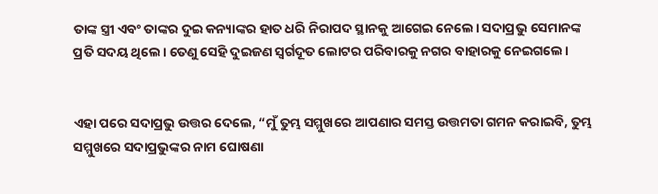ତାଙ୍କ ସ୍ତ୍ରୀ ଏବଂ ତାଙ୍କର ଦୁଇ କନ୍ୟାଙ୍କର ହାତ ଧରି ନିରାପଦ ସ୍ଥାନକୁ ଆଗେଇ ନେଲେ। ସଦାପ୍ରଭୁ ସେମାନଙ୍କ ପ୍ରତି ସଦୟ ଥିଲେ। ତେଣୁ ସେହି ଦୁଇଜଣ ସ୍ୱର୍ଗଦୂତ ଲୋଟର ପରିବାରକୁ ନଗର ବାହାରକୁ ନେଇଗଲେ।


ଏହା ପରେ ସଦାପ୍ରଭୁ ଉତ୍ତର ଦେଲେ, “ମୁଁ ତୁମ୍ଭ ସମ୍ମୁଖରେ ଆପଣାର ସମସ୍ତ ଉତ୍ତମତା ଗମନ କରାଇବି, ତୁମ୍ଭ ସମ୍ମୁଖରେ ସଦାପ୍ରଭୁଙ୍କର ନାମ ଘୋଷଣା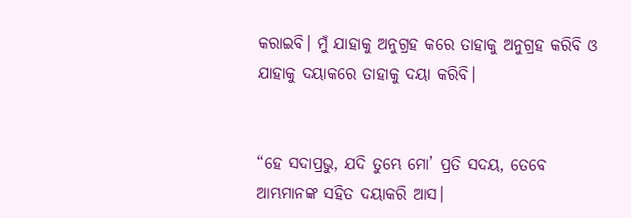କରାଇବି। ମୁଁ ଯାହାକୁ ଅନୁଗ୍ରହ କରେ ତାହାକୁ ଅନୁଗ୍ରହ କରିବି ଓ ଯାହାକୁ ଦୟାକରେ ତାହାକୁ ଦୟା କରିବି।


“ହେ ସଦାପ୍ରଭୁ, ଯଦି ତୁମ୍ଭେ ମୋ’ ପ୍ରତି ସଦୟ, ତେବେ ଆମ୍ଭମାନଙ୍କ ସହିତ ଦୟାକରି ଆସ।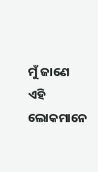ମୁଁ ଜାଣେ ଏହି ଲୋକମାନେ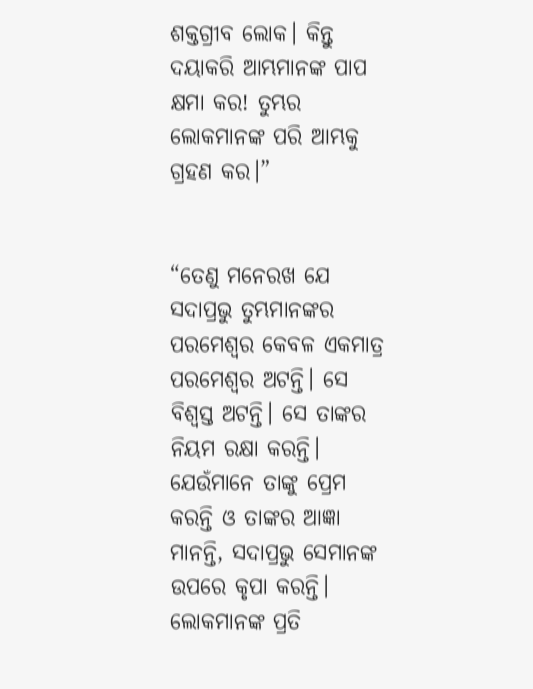ଶକ୍ତଗ୍ରୀବ ଲୋକ। କିନ୍ତୁ ଦୟାକରି ଆମ୍ଭମାନଙ୍କ ପାପ କ୍ଷମା କର! ତୁମ୍ଭର ଲୋକମାନଙ୍କ ପରି ଆମ୍ଭକୁ ଗ୍ରହଣ କର।”


“ତେଣୁ ମନେରଖ ଯେ ସଦାପ୍ରଭୁ ତୁମ୍ଭମାନଙ୍କର ପରମେଶ୍ୱର କେବଳ ଏକମାତ୍ର ପରମେଶ୍ୱର ଅଟନ୍ତି। ସେ ବିଶ୍ୱସ୍ତ ଅଟନ୍ତି। ସେ ତାଙ୍କର ନିୟମ ରକ୍ଷା କରନ୍ତି। ଯେଉଁମାନେ ତାଙ୍କୁ ପ୍ରେମ କରନ୍ତି ଓ ତାଙ୍କର ଆଜ୍ଞା ମାନନ୍ତି, ସଦାପ୍ରଭୁ ସେମାନଙ୍କ ଉପରେ କୃପା କରନ୍ତି। ଲୋକମାନଙ୍କ ପ୍ରତି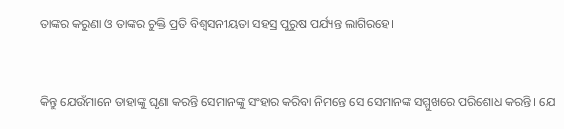ତାଙ୍କର କରୁଣା ଓ ତାଙ୍କର ଚୁକ୍ତି ପ୍ରତି ବିଶ୍ୱସନୀୟତା ସହସ୍ର ପୁରୁଷ ପର୍ଯ୍ୟନ୍ତ ଲାଗିରହେ।


କିନ୍ତୁ ଯେଉଁମାନେ ତାହାଙ୍କୁ ଘୃଣା କରନ୍ତି ସେମାନଙ୍କୁ ସଂହାର କରିବା ନିମନ୍ତେ ସେ ସେମାନଙ୍କ ସମ୍ମୁଖରେ ପରିଶୋଧ କରନ୍ତି। ଯେ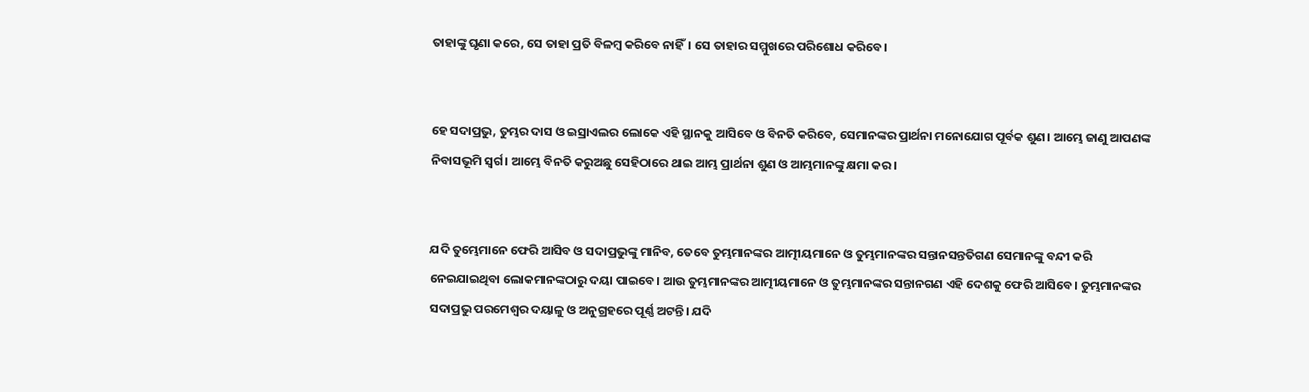ତାହାଙ୍କୁ ଘୃଣା କରେ, ସେ ତାହା ପ୍ରତି ବିଳମ୍ବ କରିବେ ନାହିଁ। ସେ ତାହାର ସମ୍ମୁଖରେ ପରିଶୋଧ କରିବେ।


ହେ ସଦାପ୍ରଭୁ, ତୁମ୍ଭର ଦାସ ଓ ଇସ୍ରାଏଲର ଲୋକେ ଏହି ସ୍ଥାନକୁ ଆସିବେ ଓ ବିନତି କରିବେ, ସେମାନଙ୍କର ପ୍ରାର୍ଥନା ମନୋଯୋଗ ପୂର୍ବକ ଶୁଣ। ଆମ୍ଭେ ଜାଣୁ ଆପଣଙ୍କ ନିବାସଭୂମି ସ୍ୱର୍ଗ। ଆମ୍ଭେ ବିନତି କରୁଅଛୁ ସେହିଠାରେ ଥାଇ ଆମ୍ଭ ପ୍ରାର୍ଥନା ଶୁଣ ଓ ଆମ୍ଭମାନଙ୍କୁ କ୍ଷମା କର।


ଯଦି ତୁମ୍ଭେମାନେ ଫେରି ଆସିବ ଓ ସଦାପ୍ରଭୁଙ୍କୁ ମାନିବ, ତେବେ ତୁମ୍ଭମାନଙ୍କର ଆତ୍ମୀୟମାନେ ଓ ତୁମ୍ଭମାନଙ୍କର ସନ୍ତାନସନ୍ତତିଗଣ ସେମାନଙ୍କୁ ବନ୍ଦୀ କରି ନେଇଯାଇଥିବା ଲୋକମାନଙ୍କଠାରୁ ଦୟା ପାଇବେ। ଆଉ ତୁମ୍ଭମାନଙ୍କର ଆତ୍ମୀୟମାନେ ଓ ତୁମ୍ଭମାନଙ୍କର ସନ୍ତାନଗଣ ଏହି ଦେଶକୁ ଫେରି ଆସିବେ। ତୁମ୍ଭମାନଙ୍କର ସଦାପ୍ରଭୁ ପରମେଶ୍ୱର ଦୟାଳୁ ଓ ଅନୁଗ୍ରହରେ ପୂର୍ଣ୍ଣ ଅଟନ୍ତି। ଯଦି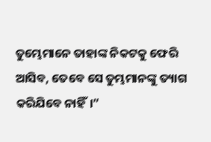ତୁମ୍ଭେମାନେ ତାହାଙ୍କ ନିକଟକୁ ଫେରି ଆସିବ, ତେବେ ସେ ତୁମ୍ଭମାନଙ୍କୁ ତ୍ୟାଗ କରିଯିବେ ନାହିଁ।”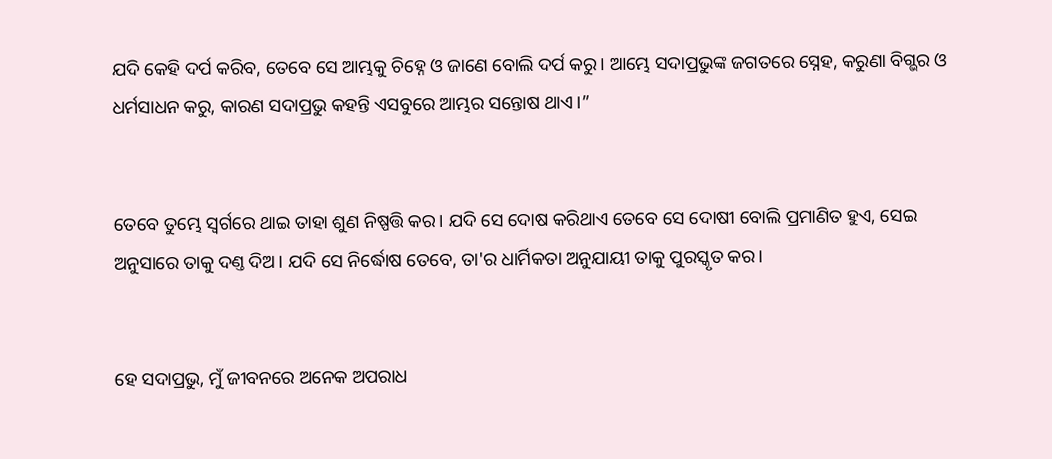ଯଦି କେହି ଦର୍ପ କରିବ, ତେବେ ସେ ଆମ୍ଭକୁ ଚିହ୍ନେ ଓ ଜାଣେ ବୋଲି ଦର୍ପ କରୁ। ଆମ୍ଭେ ସଦାପ୍ରଭୁଙ୍କ ଜଗତରେ ସ୍ନେହ, କରୁଣା ବିଗ୍ଭର ଓ ଧର୍ମସାଧନ କରୁ, କାରଣ ସଦାପ୍ରଭୁ କହନ୍ତି ଏସବୁରେ ଆମ୍ଭର ସନ୍ତୋଷ ଥାଏ।”


ତେବେ ତୁମ୍ଭେ ସ୍ୱର୍ଗରେ ଥାଇ ତାହା ଶୁଣ ନିଷ୍ପତ୍ତି କର। ଯଦି ସେ ଦୋଷ କରିଥାଏ ତେବେ ସେ ଦୋଷୀ ବୋଲି ପ୍ରମାଣିତ ହୁଏ, ସେଇ ଅନୁସାରେ ତାକୁ ଦଣ୍ତ ଦିଅ। ଯଦି ସେ ନିର୍ଦ୍ଧୋଷ ତେବେ, ତା'ର ଧାର୍ମିକତା ଅନୁଯାୟୀ ତାକୁ ପୁରସ୍କୃତ କର।


ହେ ସଦାପ୍ରଭୁ, ମୁଁ ଜୀବନରେ ଅନେକ ଅପରାଧ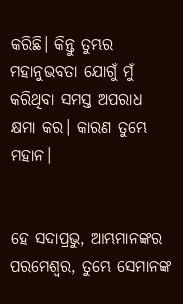କରିଛି। କିନ୍ତୁ ତୁମ୍ଭର ମହାନୁଭବତା ଯୋଗୁଁ ମୁଁ କରିଥିବା ସମସ୍ତ ଅପରାଧ କ୍ଷମା କର। କାରଣ ତୁମ୍ଭେ ମହାନ।


ହେ ସଦାପ୍ରଭୁ, ଆମ୍ଭମାନଙ୍କର ପରମେଶ୍ୱର, ତୁମ୍ଭେ ସେମାନଙ୍କ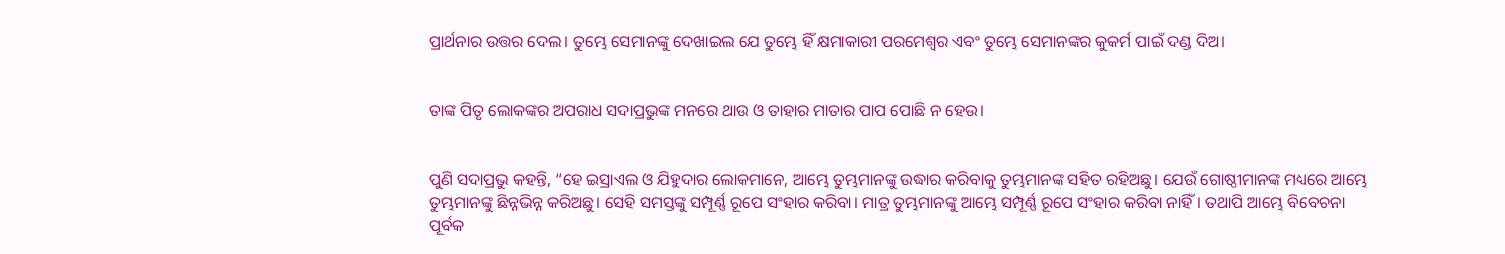ପ୍ରାର୍ଥନାର ଉତ୍ତର ଦେଲ। ତୁମ୍ଭେ ସେମାନଙ୍କୁ ଦେଖାଇଲ ଯେ ତୁମ୍ଭେ ହିଁ କ୍ଷମାକାରୀ ପରମେଶ୍ୱର ଏବଂ ତୁମ୍ଭେ ସେମାନଙ୍କର କୁକର୍ମ ପାଇଁ ଦଣ୍ଡ ଦିଅ।


ତାଙ୍କ ପିତୃ ଲୋକଙ୍କର ଅପରାଧ ସଦାପ୍ରଭୁଙ୍କ ମନରେ ଥାଉ ଓ ତାହାର ମାତାର ପାପ ପୋଛି ନ ହେଉ।


ପୁଣି ସଦାପ୍ରଭୁ କହନ୍ତି, “ହେ ଇସ୍ରାଏଲ ଓ ଯିହୁଦାର ଲୋକମାନେ, ଆମ୍ଭେ ତୁମ୍ଭମାନଙ୍କୁ ଉଦ୍ଧାର କରିବାକୁ ତୁମ୍ଭମାନଙ୍କ ସହିତ ରହିଅଛୁ। ଯେଉଁ ଗୋଷ୍ଠୀମାନଙ୍କ ମଧ୍ୟରେ ଆମ୍ଭେ ତୁମ୍ଭମାନଙ୍କୁ ଛିନ୍ନଭିନ୍ନ କରିଅଛୁ। ସେହି ସମସ୍ତଙ୍କୁ ସମ୍ପୂର୍ଣ୍ଣ ରୂପେ ସଂହାର କରିବା। ମାତ୍ର ତୁମ୍ଭମାନଙ୍କୁ ଆମ୍ଭେ ସମ୍ପୂର୍ଣ୍ଣ ରୂପେ ସଂହାର କରିବା ନାହିଁ। ତଥାପି ଆମ୍ଭେ ବିବେଚନା ପୂର୍ବକ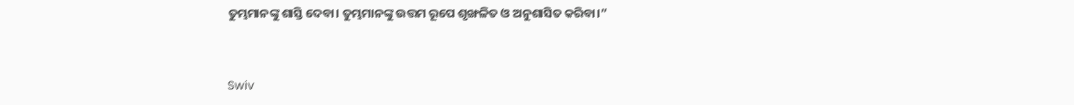ତୁମ୍ଭମାନଙ୍କୁ ଶାସ୍ତି ଦେବା। ତୁମ୍ଭମାନଙ୍କୁ ଉତ୍ତମ ରୂପେ ଶୃଙ୍ଖଳିତ ଓ ଅନୁଶାସିତ କରିବା।”


Swiv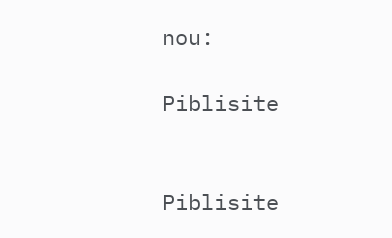nou:

Piblisite


Piblisite